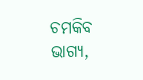ଚମକିବ ଭାଗ୍ୟ,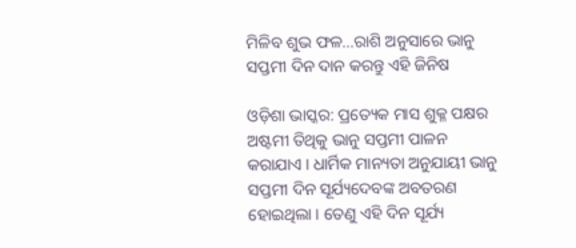ମିଳିବ ଶୁଭ ଫଳ…ରାଶି ଅନୁସାରେ ଭାନୁ ସପ୍ତମୀ ଦିନ ଦାନ କରନ୍ତୁ ଏହି ଜିନିଷ

ଓଡ଼ିଶା ଭାସ୍କର: ପ୍ରତ୍ୟେକ ମାସ ଶୁକ୍ଳ ପକ୍ଷର ଅଷ୍ଟମୀ ତିଥିକୁ ଭାନୁ ସପ୍ତମୀ ପାଳନ କରାଯାଏ । ଧାର୍ମିକ ମାନ୍ୟତା ଅନୁଯାୟୀ ଭାନୁ ସପ୍ତମୀ ଦିନ ସୂର୍ଯ୍ୟଦେବଙ୍କ ଅବତରଣ ହୋଇଥିଲା । ତେଣୁ ଏହି ଦିନ ସୂର୍ଯ୍ୟ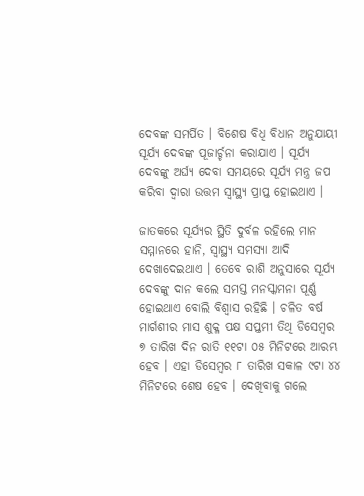ଦେବଙ୍କ ସମର୍ପିତ । ବିଶେଷ ବିଧି ବିଧାନ ଅନୁଯାୟୀ ସୂର୍ଯ୍ୟ ଦେବଙ୍କ ପୂଜାର୍ଚ୍ଚନା କରାଯାଏ । ସୂର୍ଯ୍ୟ ଦେବଙ୍କୁ ଅର୍ଘ୍ୟ ଦେବା ସମୟରେ ସୂର୍ଯ୍ୟ ମନ୍ତ୍ର ଜପ କରିବା ଦ୍ୱାରା ଉତ୍ତମ ସ୍ୱାସ୍ଥ୍ୟ ପ୍ରାପ୍ତ ହୋଇଥାଏ ।

ଜାତକରେ ସୂର୍ଯ୍ୟର ସ୍ଥିତି ଦୁର୍ବଳ ରହିଲେ ମାନ ସମ୍ମାନରେ ହାନି, ସ୍ୱାସ୍ଥ୍ୟ ସମସ୍ୟା ଆଦି ଦେଖାଦେଇଥାଏ । ତେବେ ରାଶି ଅନୁସାରେ ସୂର୍ଯ୍ୟ ଦେବଙ୍କୁ ଦାନ କଲେ ସମସ୍ତ ମନସ୍କାମନା ପୂର୍ଣ୍ଣ ହୋଇଥାଏ ବୋଲି ବିଶ୍ୱାସ ରହିଛି । ଚଳିତ ବର୍ଷ ମାର୍ଗଶୀର ମାସ ଶୁକ୍ଳ ପକ୍ଷ ସପ୍ତମୀ ତିଥି ଡିସେମ୍ବର ୭ ତାରିଖ ଦିନ ରାତି ୧୧ଟା ୦୫ ମିନିଟରେ ଆରମ୍ଭ ହେବ । ଏହା ଡିସେମ୍ବର ୮ ତାରିଖ ସକାଳ ୯ଟା ୪୪ ମିନିଟରେ ଶେଷ ହେବ । ଦେଖିବାକୁ ଗଲେ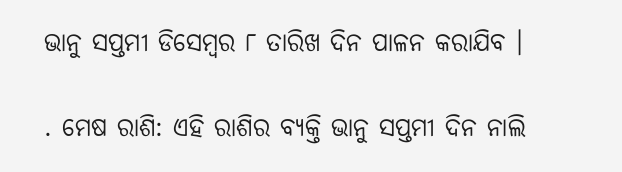ଭାନୁ ସପ୍ତମୀ ଡିସେମ୍ବର ୮ ତାରିଖ ଦିନ ପାଳନ କରାଯିବ ।

. ମେଷ ରାଶି: ଏହି ରାଶିର ବ୍ୟକ୍ତି ଭାନୁ ସପ୍ତମୀ ଦିନ ନାଲି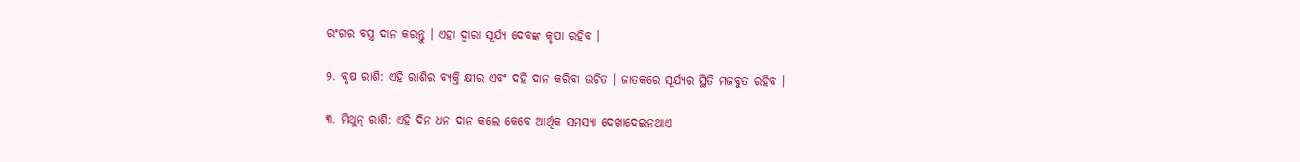ରଂଗର ବସ୍ତ୍ର ଦାନ କରନ୍ତୁ । ଏହା ଦ୍ୱାରା ସୂର୍ଯ୍ୟ ଦେବଙ୍କ କୃପା ରହିବ ।

୨. ବୃଷ ରାଶି: ଏହି ରାଶିର ବ୍ୟକ୍ତି କ୍ଷୀର ଏବଂ ଦହି ଦାନ କରିବା ଉଚିତ । ଜାତକରେ ସୂର୍ଯ୍ୟର ସ୍ଥିତି ମଜବୁତ ରହିବ ।

୩. ମିଥୁନ୍ ରାଶି: ଏହି ଦିନ ଧନ ଦାନ କଲେ କେବେ ଆର୍ଥିକ ସମସ୍ୟା ଦେଖାଦେଇନଥାଏ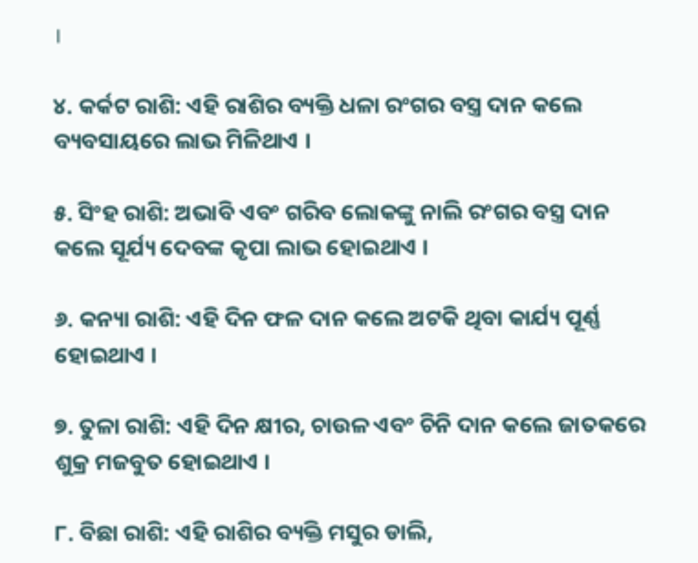।

୪. କର୍କଟ ରାଶି: ଏହି ରାଶିର ବ୍ୟକ୍ତି ଧଳା ରଂଗର ବସ୍ତ୍ର ଦାନ କଲେ ବ୍ୟବସାୟରେ ଲାଭ ମିଳିଥାଏ ।

୫. ସିଂହ ରାଶି: ଅଭାବି ଏବଂ ଗରିବ ଲୋକଙ୍କୁ ନାଲି ରଂଗର ବସ୍ତ୍ର ଦାନ କଲେ ସୂର୍ଯ୍ୟ ଦେବଙ୍କ କୃପା ଲାଭ ହୋଇଥାଏ ।

୬. କନ୍ୟା ରାଶି: ଏହି ଦିନ ଫଳ ଦାନ କଲେ ଅଟକି ଥିବା କାର୍ଯ୍ୟ ପୂର୍ଣ୍ଣ ହୋଇଥାଏ ।

୭. ତୁଳା ରାଶି: ଏହି ଦିନ କ୍ଷୀର, ଚାଉଳ ଏବଂ ଚିନି ଦାନ କଲେ ଜାତକରେ ଶୁକ୍ର ମଜବୁତ ହୋଇଥାଏ ।

୮. ବିଛା ରାଶି: ଏହି ରାଶିର ବ୍ୟକ୍ତି ମସୁର ଡାଲି,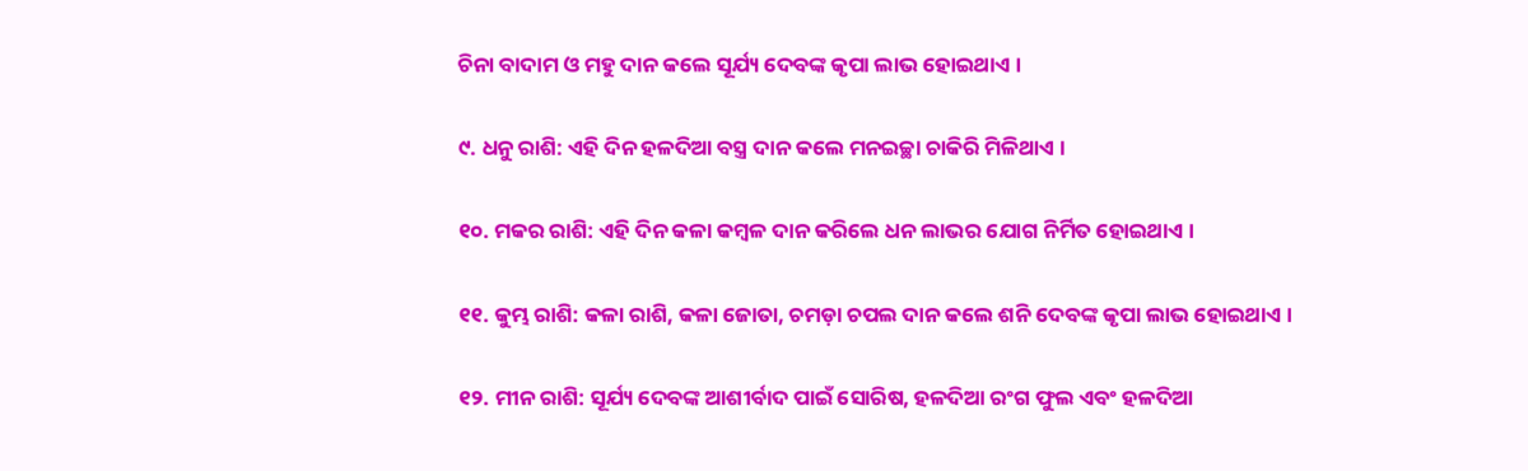ଚିନା ବାଦାମ ଓ ମହୁ ଦାନ କଲେ ସୂର୍ଯ୍ୟ ଦେବଙ୍କ କୃପା ଲାଭ ହୋଇଥାଏ ।

୯. ଧନୁ ରାଶି: ଏହି ଦିନ ହଳଦିଆ ବସ୍ତ୍ର ଦାନ କଲେ ମନଇଚ୍ଛା ଚାକିରି ମିଳିଥାଏ ।

୧୦. ମକର ରାଶି: ଏହି ଦିନ କଳା କମ୍ବଳ ଦାନ କରିଲେ ଧନ ଲାଭର ଯୋଗ ନିର୍ମିତ ହୋଇଥାଏ ।

୧୧. କୁମ୍ଭ ରାଶି: କଳା ରାଶି, କଳା ଜୋତା, ଚମଡ଼ା ଚପଲ ଦାନ କଲେ ଶନି ଦେବଙ୍କ କୃପା ଲାଭ ହୋଇଥାଏ ।

୧୨. ମୀନ ରାଶି: ସୂର୍ଯ୍ୟ ଦେବଙ୍କ ଆଶୀର୍ବାଦ ପାଇଁ ସୋରିଷ, ହଳଦିଆ ରଂଗ ଫୁଲ ଏବଂ ହଳଦିଆ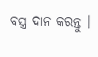ବସ୍ତ୍ର ଦାନ କରନ୍ତୁ ।